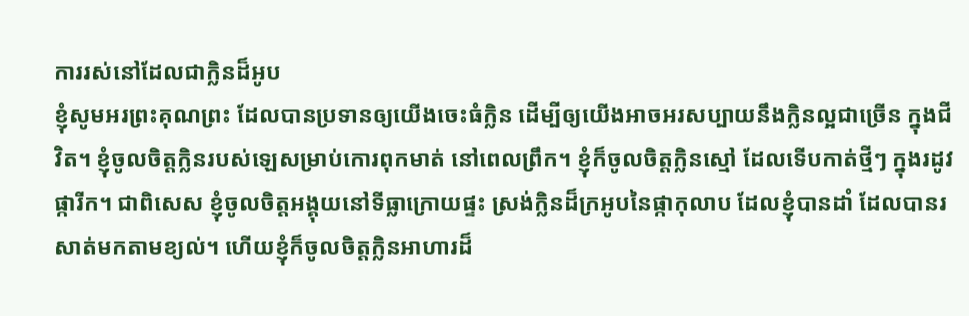ការរស់នៅដែលជាក្លិនដ៏អូប
ខ្ញុំសូមអរព្រះគុណព្រះ ដែលបានប្រទានឲ្យយើងចេះធំក្លិន ដើម្បីឲ្យយើងអាចអរសប្បាយនឹងក្លិនល្អជាច្រើន ក្នុងជីវិត។ ខ្ញុំចូលចិត្តក្លិនរបស់ឡេសម្រាប់កោរពុកមាត់ នៅពេលព្រឹក។ ខ្ញុំក៏ចូលចិត្តក្លិនស្មៅ ដែលទើបកាត់ថ្មីៗ ក្នុងរដូវផ្ការីក។ ជាពិសេស ខ្ញុំចូលចិត្តអង្គុយនៅទីធ្លាក្រោយផ្ទះ ស្រង់ក្លិនដ៏ក្រអូបនៃផ្កាកុលាប ដែលខ្ញុំបានដាំ ដែលបានរសាត់មកតាមខ្យល់។ ហើយខ្ញុំក៏ចូលចិត្តក្លិនអាហារដ៏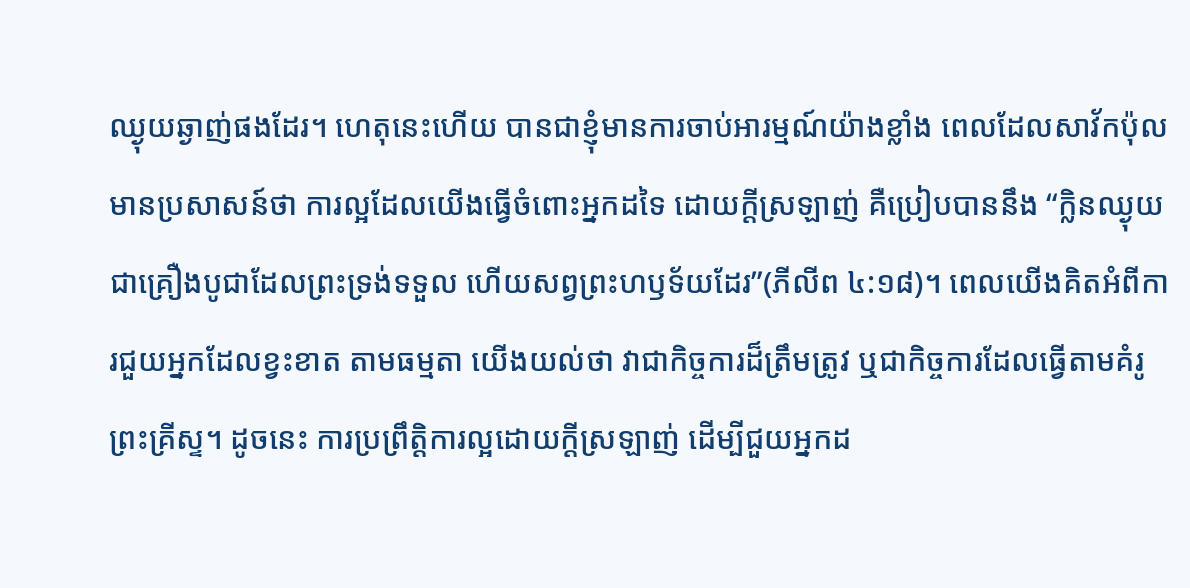ឈ្ងុយឆ្ងាញ់ផងដែរ។ ហេតុនេះហើយ បានជាខ្ញុំមានការចាប់អារម្មណ៍យ៉ាងខ្លាំង ពេលដែលសាវ័កប៉ុលមានប្រសាសន៍ថា ការល្អដែលយើងធ្វើចំពោះអ្នកដទៃ ដោយក្តីស្រឡាញ់ គឺប្រៀបបាននឹង “ក្លិនឈ្ងុយ ជាគ្រឿងបូជាដែលព្រះទ្រង់ទទួល ហើយសព្វព្រះហឫទ័យដែរ”(ភីលីព ៤:១៨)។ ពេលយើងគិតអំពីការជួយអ្នកដែលខ្វះខាត តាមធម្មតា យើងយល់ថា វាជាកិច្ចការដ៏ត្រឹមត្រូវ ឬជាកិច្ចការដែលធ្វើតាមគំរូព្រះគ្រីស្ទ។ ដូចនេះ ការប្រព្រឹត្តិការល្អដោយក្តីស្រឡាញ់ ដើម្បីជួយអ្នកដ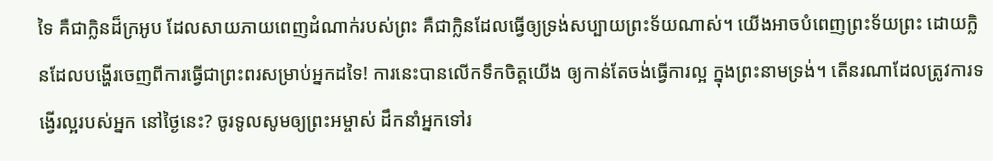ទៃ គឺជាក្លិនដ៏ក្រអូប ដែលសាយភាយពេញដំណាក់របស់ព្រះ គឺជាក្លិនដែលធ្វើឲ្យទ្រង់សប្បាយព្រះទ័យណាស់។ យើងអាចបំពេញព្រះទ័យព្រះ ដោយក្លិនដែលបង្ហើរចេញពីការធ្វើជាព្រះពរសម្រាប់អ្នកដទៃ! ការនេះបានលើកទឹកចិត្តយើង ឲ្យកាន់តែចង់ធ្វើការល្អ ក្នុងព្រះនាមទ្រង់។ តើនរណាដែលត្រូវការទង្វើរល្អរបស់អ្នក នៅថ្ងៃនេះ? ចូរទូលសូមឲ្យព្រះអម្ចាស់ ដឹកនាំអ្នកទៅរ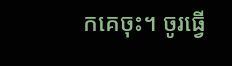កគេចុះ។ ចូរធ្វើ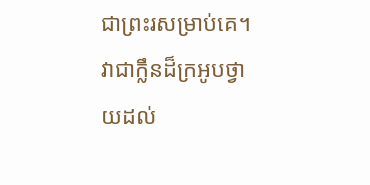ជាព្រះរសម្រាប់គេ។ វាជាក្លឹនដ៏ក្រអូបថ្វាយដល់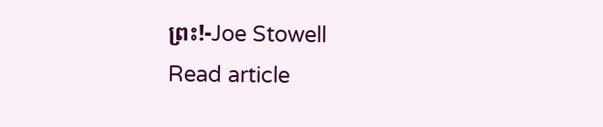ព្រះ!-Joe Stowell
Read article